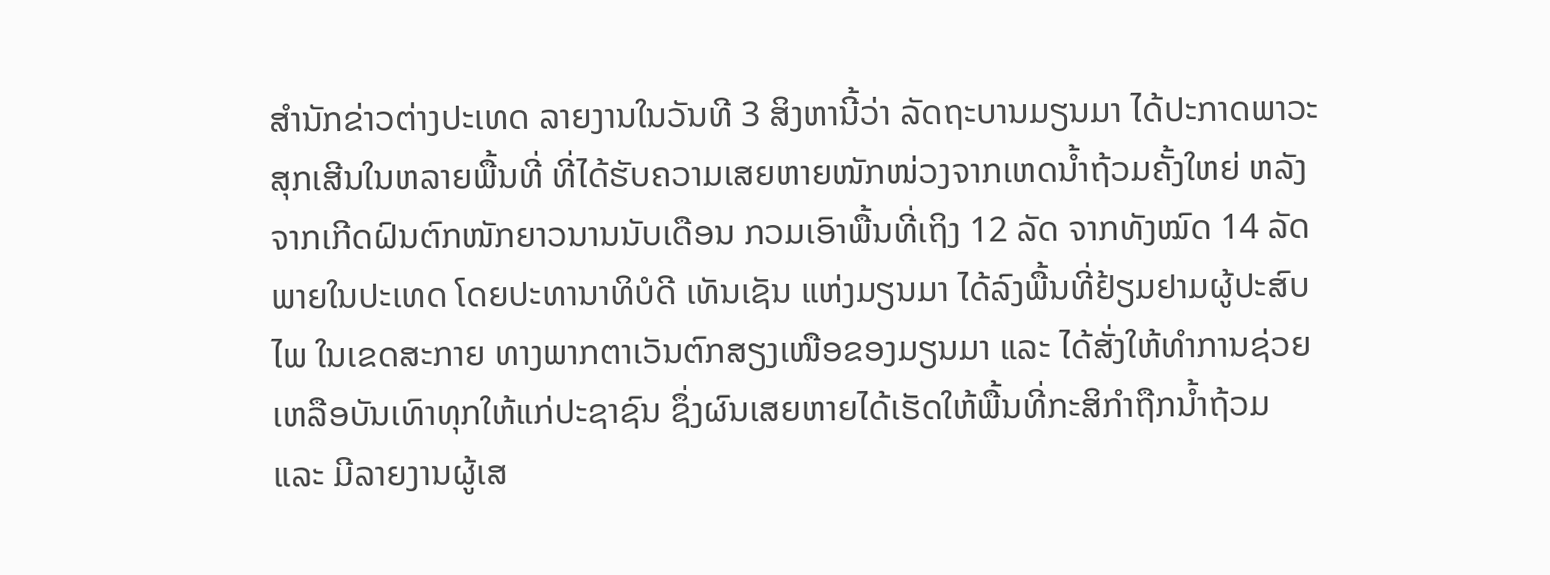ສຳນັກຂ່າວຕ່າງປະເທດ ລາຍງານໃນວັນທີ 3 ສິງຫານີ້ວ່າ ລັດຖະບານມຽນມາ ໄດ້ປະກາດພາວະສຸກເສີນໃນຫລາຍພື້ນທີ່ ທີ່ໄດ້ຮັບຄວາມເສຍຫາຍໜັກໜ່ວງຈາກເຫດນ້ຳຖ້ວມຄັ້ງໃຫຍ່ ຫລັງຈາກເກີດຝົນຕົກໜັກຍາວນານນັບເດືອນ ກວມເອົາພື້ນທີ່ເຖິງ 12 ລັດ ຈາກທັງໝົດ 14 ລັດພາຍໃນປະເທດ ໂດຍປະທານາທິບໍດີ ເທັນເຊັນ ແຫ່ງມຽນມາ ໄດ້ລົງພື້ນທີ່ຢ້ຽມຢາມຜູ້ປະສົບໄພ ໃນເຂດສະກາຍ ທາງພາກຕາເວັນຕົກສຽງເໜືອຂອງມຽນມາ ແລະ ໄດ້ສັ່ງໃຫ້ທຳການຊ່ວຍເຫລືອບັນເທົາທຸກໃຫ້ແກ່ປະຊາຊົນ ຊຶ່ງຜົນເສຍຫາຍໄດ້ເຮັດໃຫ້ພື້ນທີ່ກະສິກຳຖືກນ້ຳຖ້ວມ ແລະ ມີລາຍງານຜູ້ເສ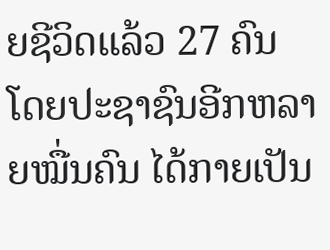ຍຊີວິດແລ້ວ 27 ຄົນ ໂດຍປະຊາຊົນອີກຫລາຍໝື່ນຄົນ ໄດ້ກາຍເປັນ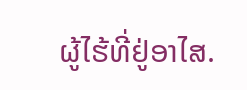ຜູ້ໄຮ້ທີ່ຢູ່ອາໄສ.